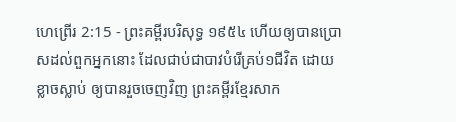ហេព្រើរ 2:15 - ព្រះគម្ពីរបរិសុទ្ធ ១៩៥៤ ហើយឲ្យបានប្រោសដល់ពួកអ្នកនោះ ដែលជាប់ជាបាវបំរើគ្រប់១ជីវិត ដោយខ្លាចស្លាប់ ឲ្យបានរួចចេញវិញ ព្រះគម្ពីរខ្មែរសាក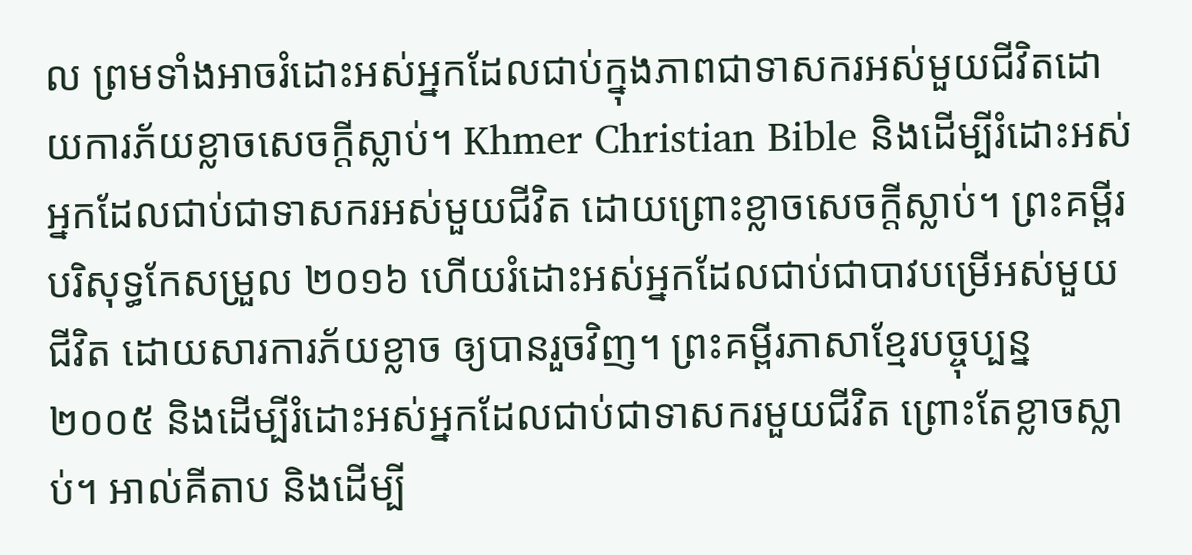ល ព្រមទាំងអាចរំដោះអស់អ្នកដែលជាប់ក្នុងភាពជាទាសករអស់មួយជីវិតដោយការភ័យខ្លាចសេចក្ដីស្លាប់។ Khmer Christian Bible និងដើម្បីរំដោះអស់អ្នកដែលជាប់ជាទាសករអស់មួយជីវិត ដោយព្រោះខ្លាចសេចក្ដីស្លាប់។ ព្រះគម្ពីរបរិសុទ្ធកែសម្រួល ២០១៦ ហើយរំដោះអស់អ្នកដែលជាប់ជាបាវបម្រើអស់មួយជីវិត ដោយសារការភ័យខ្លាច ឲ្យបានរួចវិញ។ ព្រះគម្ពីរភាសាខ្មែរបច្ចុប្បន្ន ២០០៥ និងដើម្បីរំដោះអស់អ្នកដែលជាប់ជាទាសករមួយជីវិត ព្រោះតែខ្លាចស្លាប់។ អាល់គីតាប និងដើម្បី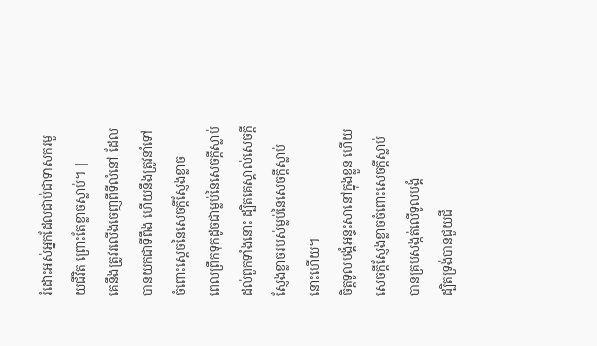រំដោះអស់អ្នកដែលជាប់ជាទាសករមួយជីវិត ព្រោះតែខ្លាចស្លាប់។ |
គេនឹងត្រូវរលើងចេញពីទីលំនៅ ដែលបានយកជាទីពឹង ហើយនឹងត្រូវនាំទៅចំពោះស្តេចនៃសេចក្ដីស្ញែងខ្លាច
ពេលព្រឹកទុកដូចជាម្លប់នៃសេចក្ដីស្លាប់ដល់ពួកទាំងនោះ ដ្បិតគេស្គាល់សេចក្ដីស្ញែងខ្លាចរបស់ម្លប់នៃសេចក្ដីស្លាប់នោះហើយ។
ចិត្តទូលបង្គំអន្ទះសានៅក្នុងខ្លួន ហើយសេចក្ដីស្ញែងខ្លាចចំពោះសេចក្ដីស្លាប់ បានគ្របសង្កត់លើទូលបង្គំ
ដ្បិតទ្រង់បានជួយជី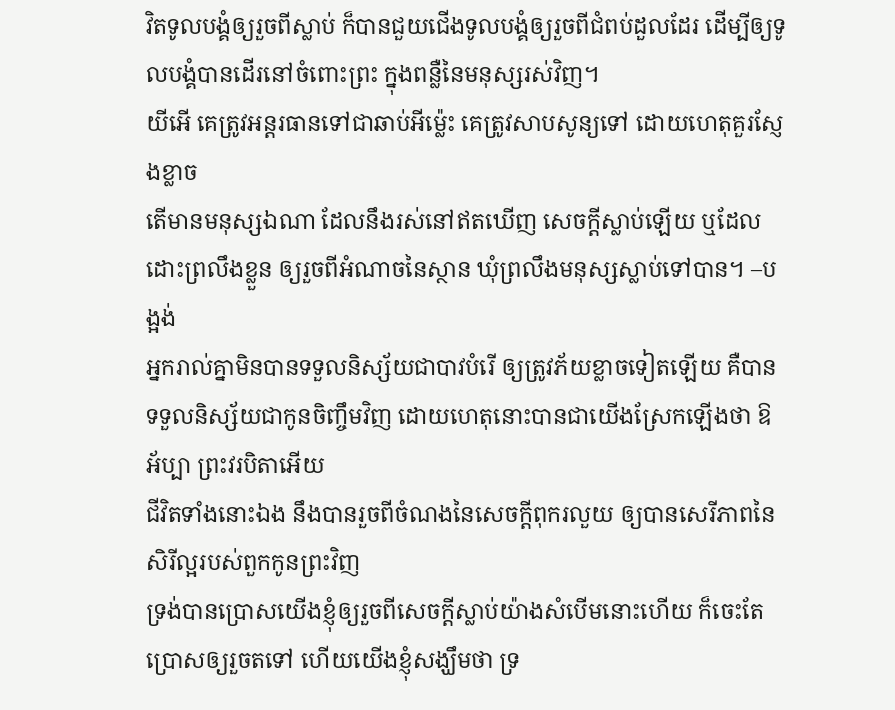វិតទូលបង្គំឲ្យរួចពីស្លាប់ ក៏បានជួយជើងទូលបង្គំឲ្យរួចពីជំពប់ដួលដែរ ដើម្បីឲ្យទូលបង្គំបានដើរនៅចំពោះព្រះ ក្នុងពន្លឺនៃមនុស្សរស់វិញ។
យីអើ គេត្រូវអន្តរធានទៅជាឆាប់អីម៉្លេះ គេត្រូវសាបសូន្យទៅ ដោយហេតុគួរស្ញែងខ្លាច
តើមានមនុស្សឯណា ដែលនឹងរស់នៅឥតឃើញ សេចក្ដីស្លាប់ឡើយ ឬដែលដោះព្រលឹងខ្លួន ឲ្យរួចពីអំណាចនៃស្ថាន ឃុំព្រលឹងមនុស្សស្លាប់ទៅបាន។ –បង្អង់
អ្នករាល់គ្នាមិនបានទទួលនិស្ស័យជាបាវបំរើ ឲ្យត្រូវភ័យខ្លាចទៀតឡើយ គឺបានទទួលនិស្ស័យជាកូនចិញ្ចឹមវិញ ដោយហេតុនោះបានជាយើងស្រែកឡើងថា ឱអ័ប្បា ព្រះវរបិតាអើយ
ជីវិតទាំងនោះឯង នឹងបានរួចពីចំណងនៃសេចក្ដីពុករលួយ ឲ្យបានសេរីភាពនៃសិរីល្អរបស់ពួកកូនព្រះវិញ
ទ្រង់បានប្រោសយើងខ្ញុំឲ្យរួចពីសេចក្ដីស្លាប់យ៉ាងសំបើមនោះហើយ ក៏ចេះតែប្រោសឲ្យរួចតទៅ ហើយយើងខ្ញុំសង្ឃឹមថា ទ្រ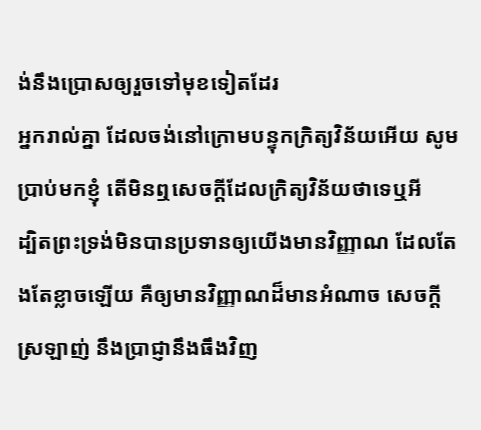ង់នឹងប្រោសឲ្យរួចទៅមុខទៀតដែរ
អ្នករាល់គ្នា ដែលចង់នៅក្រោមបន្ទុកក្រិត្យវិន័យអើយ សូមប្រាប់មកខ្ញុំ តើមិនឮសេចក្ដីដែលក្រិត្យវិន័យថាទេឬអី
ដ្បិតព្រះទ្រង់មិនបានប្រទានឲ្យយើងមានវិញ្ញាណ ដែលតែងតែខ្លាចឡើយ គឺឲ្យមានវិញ្ញាណដ៏មានអំណាច សេចក្ដីស្រឡាញ់ នឹងប្រាជ្ញានឹងធឹងវិញ